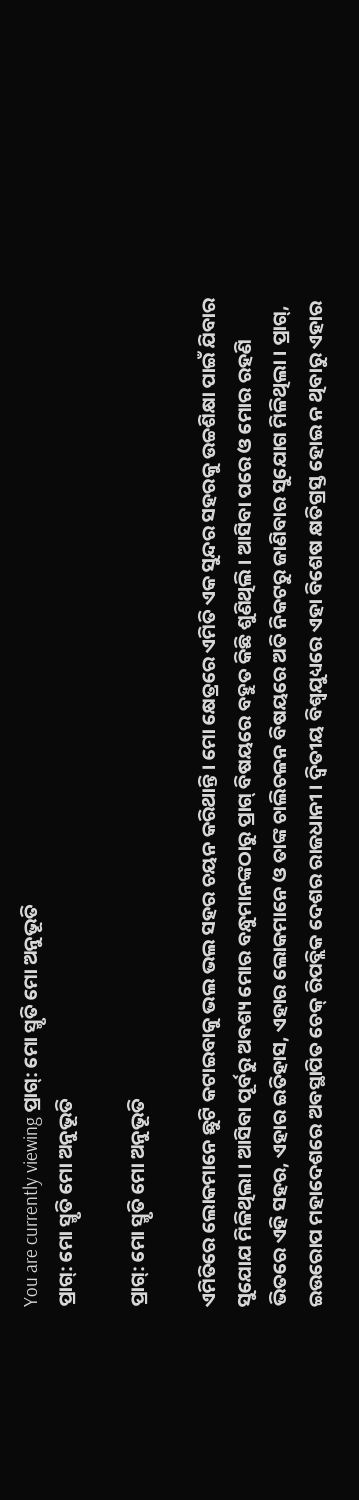You are currently viewing ପ୍ରାଗ୍: ମୋ ସ୍ମୃତି ମୋ ଅନୁଭୂତି
ପ୍ରାଗ୍: ମୋ ସ୍ମୃତି ମୋ ଅନୁଭୂତି

ପ୍ରାଗ୍: ମୋ ସ୍ମୃତି ମୋ ଅନୁଭୂତି

ଏମିତିରେ ଲୋକମାନେ ଛୁଟି କଟାଇବାକୁ ଭଲ ଭଲ ସହର ଚୟନ କରିଥାନ୍ତି । ମୋ କ୍ଷେତ୍ରରେ ଏମିତି ଏକ ସୁନ୍ଦର ସହରକୁ ଉଚ୍ଚଶିକ୍ଷା ପାଇଁ ଯିବାର ସୁଯୋଯ ମିଳିଥିଲା । ଆସିବା ପୂର୍ବରୁ ଅବଶ୍ୟ ମୋର ବନ୍ଧୁମାନଙ୍କଠାରୁ ପ୍ରାଗ୍ ବିଷୟରେ ବହୁତ କିଛି ଶୁଣିଥିଲି । ଆସିବା ପରେ ଓ ମୋର ରହଣି ଭିତରେ ଏହି ସହର, ଏହାର ଇତିହାସ, ଏହାର ଲୋକମାନେ ଓ ତାଙ୍କ ଚାଲିଚଳନ ବିଷୟରେ ଅତି ନିକଟରୁ ଜାଣିବାର ସୁଯୋଗ ମିଳିଥିଲା । ପ୍ରାଗ୍, ଇଉରୋପ ମହାଦେଶରେ ଅବସ୍ଥାପିତ ଚେକ୍ ରିପବ୍ଲିକ ଦେଶର ରାଜଧାନୀ । ଦ୍ୱିତୀୟ ବିଶ୍ୱଯୁଧ୍ୟରେ ଏହା ବିଶେଷ କ୍ଷତିଗ୍ରସ୍ତ ହୋଇ ନ ଥିବାରୁ ଏହାର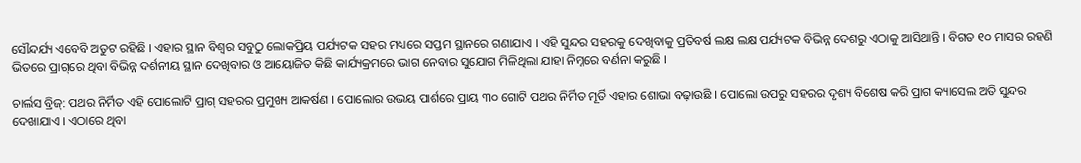ସୌନ୍ଦର୍ଯ୍ୟ ଏବେବି ଅତୁଟ ରହିଛି । ଏହାର ସ୍ଥାନ ବିଶ୍ୱର ସବୁଠୁ ଲୋକପ୍ରିୟ ପର୍ଯ୍ୟଟକ ସହର ମଧ୍ୟରେ ସପ୍ତମ ସ୍ଥାନରେ ଗଣାଯାଏ । ଏହି ସୁନ୍ଦର ସହରକୁ ଦେଖିବାକୁ ପ୍ରତିବର୍ଷ ଲକ୍ଷ ଲକ୍ଷ ପର୍ଯ୍ୟଟକ ବିଭିନ୍ନ ଦେଶରୁ ଏଠାକୁ ଆସିଥାନ୍ତି । ବିଗତ ୧୦ ମାସର ରହଣି ଭିତରେ ପ୍ରାଗ୍‌ରେ ଥିବା ବିଭିନ୍ନ ଦର୍ଶନୀୟ ସ୍ଥାନ ଦେଖିବାର ଓ ଆୟୋଜିତ କିଛି କାର୍ଯ୍ୟକ୍ରମରେ ଭାଗ ନେବାର ସୁଯୋଗ ମିଳିଥିଲା ଯାହା ନିମ୍ନରେ ବର୍ଣନା କରୁଛି ।

ଚାର୍ଲସ ବ୍ରିଜ୍: ପଥର ନିର୍ମିତ ଏହି ପୋଲୋଟି ପ୍ରାଗ୍ ସହରର ପ୍ରମୁଖ୍ୟ ଆକର୍ଷଣ । ପୋଲୋର ଉଭୟ ପାର୍ଶରେ ପ୍ରାୟ ୩୦ ଗୋଟି ପଥର ନିର୍ମିତ ମୂର୍ତି ଏହାର ଶୋଭା ବଢ଼ାଉଛି । ପୋଲୋ ଉପରୁ ସହରର ଦୃଶ୍ୟ ବିଶେଷ କରି ପ୍ରାଗ କ୍ୟାସେଲ ଅତି ସୁନ୍ଦର ଦେଖାଯାଏ । ଏଠାରେ ଥିବା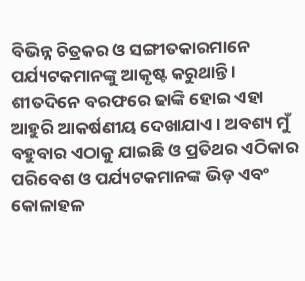ବିଭିନ୍ନ ଚିତ୍ରକର ଓ ସଙ୍ଗୀତକାରମାନେ ପର୍ଯ୍ୟଟକମାନଙ୍କୁ ଆକୃଷ୍ଟ କରୁଥାନ୍ତି । ଶୀତଦିନେ ବରଫରେ ଢାଙ୍କି ହୋଇ ଏହା ଆହୁରି ଆକର୍ଷଣୀୟ ଦେଖାଯାଏ । ଅବଶ୍ୟ ମୁଁ ବହୁବାର ଏଠାକୁ ଯାଇଛି ଓ ପ୍ରତିଥର ଏଠିକାର ପରିବେଶ ଓ ପର୍ଯ୍ୟଟକମାନଙ୍କ ଭିଡ଼ ଏବଂ କୋଳାହଳ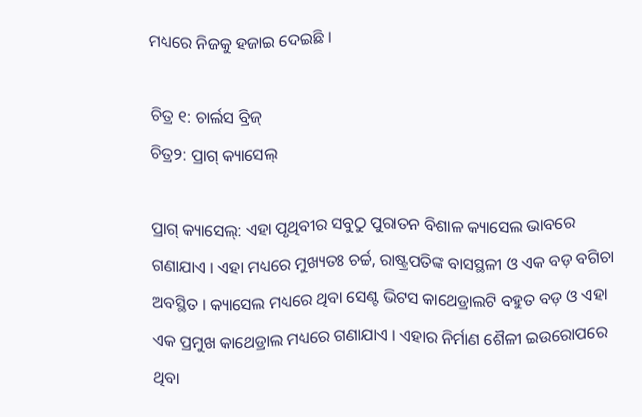ମଧ୍ୟରେ ନିଜକୁ ହଜାଇ ଦେଇଛି ।

ଚିତ୍ର ୧: ଚାର୍ଲସ ବ୍ରିଜ୍
ଚିତ୍ର୨: ପ୍ରାଗ୍ କ୍ୟାସେଲ୍

ପ୍ରାଗ୍ କ୍ୟାସେଲ୍: ଏହା ପୃଥିବୀର ସବୁଠୁ ପୁରାତନ ବିଶାଳ କ୍ୟାସେଲ ଭାବରେ ଗଣାଯାଏ । ଏହା ମଧ୍ୟରେ ମୁଖ୍ୟତଃ ଚର୍ଚ୍ଚ, ରାଷ୍ଟ୍ରପତିଙ୍କ ବାସସ୍ଥଳୀ ଓ ଏକ ବଡ଼ ବଗିଚା ଅବସ୍ଥିତ । କ୍ୟାସେଲ ମଧ୍ୟରେ ଥିବା ସେଣ୍ଟ ଭିଟସ କାଥେଡ୍ରାଲଟି ବହୁତ ବଡ଼ ଓ ଏହା ଏକ ପ୍ରମୁଖ କାଥେଡ୍ରାଲ ମଧ୍ୟରେ ଗଣାଯାଏ । ଏହାର ନିର୍ମାଣ ଶୈଳୀ ଇଉରୋପରେ ଥିବା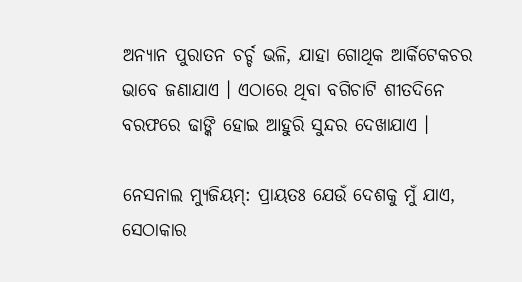ଅନ୍ୟାନ ପୁରାତନ ଚର୍ଚ୍ଚ ଭଳି, ଯାହା ଗୋଥିକ ଆର୍କିଟେକଚର ଭାବେ ଜଣାଯାଏ । ଏଠାରେ ଥିବା ବଗିଚାଟି ଶୀତଦିନେ ବରଫରେ ଢାଙ୍କି ହୋଇ ଆହୁରି ସୁନ୍ଦର ଦେଖାଯାଏ ।

ନେସନାଲ ମ୍ୟୁଜିୟମ୍: ପ୍ରାୟତଃ ଯେଉଁ ଦେଶକୁ ମୁଁ ଯାଏ, ସେଠାକାର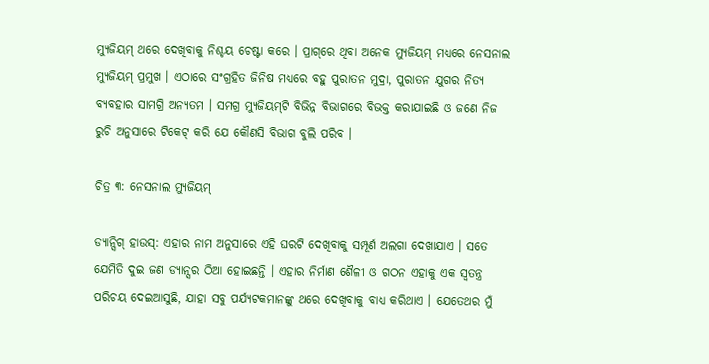ମ୍ୟୁଜିୟମ୍ ଥରେ ଦେଖିବାକୁ ନିଶ୍ଚୟ ଚେଷ୍ଟା କରେ । ପ୍ରାଗ୍‌ରେ ଥିବା ଅନେକ ମ୍ୟୁଜିୟମ୍ ମଧ୍ୟରେ ନେସନାଲ ମ୍ୟୁଜିୟମ୍ ପ୍ରମୁଖ । ଏଠାରେ ସଂଗ୍ରହିତ ଜିନିଷ ମଧ୍ୟରେ ବହୁ ପୁରାତନ ମୁଦ୍ରା, ପୁରାତନ ଯୁଗର ନିତ୍ୟ ବ୍ୟବହାର ସାମଗ୍ରି ଅନ୍ୟତମ । ସମଗ୍ର ମ୍ୟୁଜିୟମ୍‌ଟି ବିଭିନ୍ନ ବିଭାଗରେ ବିଭକ୍ତ କରାଯାଇଛି ଓ ଜଣେ ନିଜ ରୁଚି ଅନୁସାରେ ଟିକେଟ୍ କରି ଯେ କୌଣସି ବିଭାଗ ବୁଲି ପରିବ ।

ଚିତ୍ର ୩: ନେସନାଲ ମ୍ୟୁଜିୟମ୍

ଡ୍ୟାନ୍ସିଗ୍ ହାଉସ୍: ଏହାର ନାମ ଅନୁସାରେ ଏହି ଘରଟି ଦେଖିବାକୁ ସମ୍ପୂର୍ଣ ଅଲଗା ଦେଖାଯାଏ । ସତେ ଯେମିତି ଦୁଇ ଜଣ ଡ୍ୟାନ୍ସର ଠିଆ ହୋଇଛନ୍ତି । ଏହାର ନିର୍ମାଣ ଶୈଳୀ ଓ ଗଠନ ଏହାକୁ ଏକ ସ୍ୱତନ୍ତ୍ର ପରିଚୟ ଦେଇଆସୁଛି, ଯାହା ସବୁ ପର୍ଯ୍ୟଟକମାନଙ୍କୁ ଥରେ ଦେଖିବାକୁ ବାଧ୍ୟ କରିଥାଏ । ଯେତେଥର ମୁଁ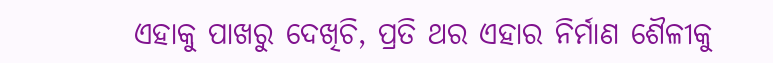ଏହାକୁ ପାଖରୁ ଦେଖିଚି, ପ୍ରତି ଥର ଏହାର ନିର୍ମାଣ ଶୈଳୀକୁ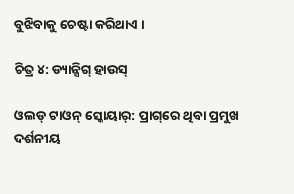ବୁଝିବାକୁ ଚେଷ୍ଟା କରିଥାଏ ।

ଚିତ୍ର ୪: ଡ୍ୟାନ୍ସିଗ୍ ହାଉସ୍

ଓଲଡ୍ ଟାଓନ୍ ସ୍କୋୟାର୍: ପ୍ରାଗ୍‌ରେ ଥିବା ପ୍ରମୁଖ ଦର୍ଶନୀୟ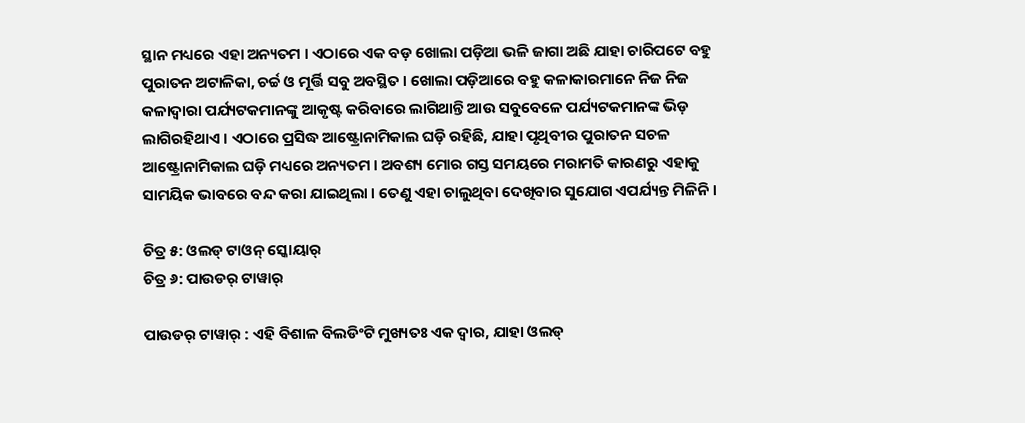ସ୍ଥାନ ମଧ୍ୟରେ ଏହା ଅନ୍ୟତମ । ଏଠାରେ ଏକ ବଡ଼ ଖୋଲା ପଡ଼ିଆ ଭଳି ଜାଗା ଅଛି ଯାହା ଚାରିପଟେ ବହୁ ପୁରାତନ ଅଟାଳିକା, ଚର୍ଚ୍ଚ ଓ ମୂର୍ତ୍ତି ସବୁ ଅବସ୍ଥିତ । ଖୋଲା ପଡ଼ିଆରେ ବହୁ କଳାକାରମାନେ ନିଜ ନିଜ କଳାଦ୍ଵାରା ପର୍ଯ୍ୟଟକମାନଙ୍କୁ ଆକୃଷ୍ଟ କରିବାରେ ଲାଗିଥାନ୍ତି ଆଉ ସବୁବେଳେ ପର୍ଯ୍ୟଟକମାନଙ୍କ ଭିଡ଼ ଲାଗିରହିଥାଏ । ଏଠାରେ ପ୍ରସିଦ୍ଧ ଆଷ୍ଟ୍ରୋନାମିକାଲ ଘଡ଼ି ରହିଛି, ଯାହା ପୃଥିବୀର ପୁରାତନ ସଚଳ ଆଷ୍ଟ୍ରୋନାମିକାଲ ଘଡ଼ି ମଧ୍ୟରେ ଅନ୍ୟତମ । ଅବଶ୍ୟ ମୋର ଗସ୍ତ ସମୟରେ ମରାମତି କାରଣରୁ ଏହାକୁ ସାମୟିକ ଭାବରେ ବନ୍ଦ କରା ଯାଇଥିଲା । ତେଣୁ ଏହା ଚାଲୁଥିବା ଦେଖିବାର ସୁଯୋଗ ଏପର୍ଯ୍ୟନ୍ତ ମିଳିନି ।

ଚିତ୍ର ୫: ଓଲଡ୍ ଟାଓନ୍ ସ୍କୋୟାର୍
ଚିତ୍ର ୬: ପାଉଡର୍ ଟାୱାର୍

ପାଉଡର୍ ଟାୱାର୍ : ଏହି ବିଶାଳ ବିଲଡିଂଟି ମୁଖ୍ୟତଃ ଏକ ଦ୍ଵାର, ଯାହା ଓଲଡ୍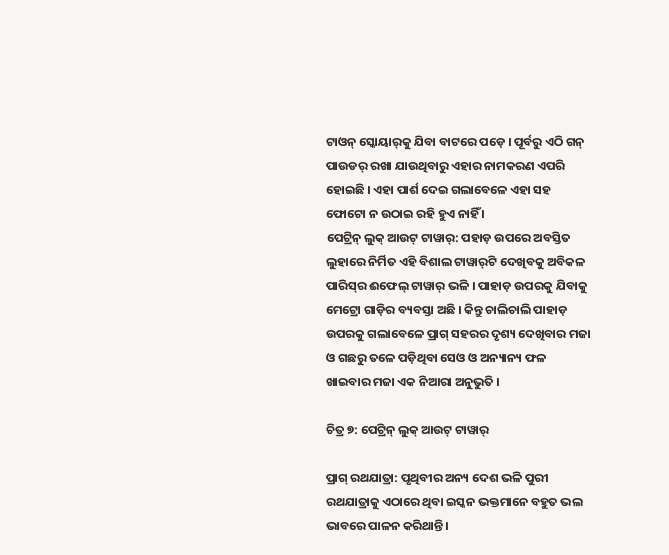ଟାଓନ୍ ସ୍କୋୟାର୍‌କୁ ଯିବା ବାଟରେ ପଡ଼େ । ପୂର୍ବରୁ ଏଠି ଗନ୍ ପାଉଡର୍ ରଖା ଯାଉଥିବାରୁ ଏହାର ନାମକରଣ ଏପରି ହୋଇଛି । ଏହା ପାର୍ଶ ଦେଇ ଗଲାବେଳେ ଏହା ସହ ଫୋଟୋ ନ ଉଠାଇ ରହି ହୁଏ ନାହିଁ ।
ପେଟ୍ରିନ୍ ଲୁକ୍ ଆଉଟ୍ ଟାୱାର୍: ପହାଡ଼ ଉପରେ ଅବସ୍ତିତ ଲୁହାରେ ନିର୍ମିତ ଏହି ବିଶାଲ ଟାୱାର୍‌ଟି ଦେଖିବକୁ ଅବିକଳ ପାରିସ୍‌ର ଈଫେଲ୍ ଟାୱାର୍ ଭଳି । ପାହାଡ଼ ଉପରକୁ ଯିବାକୁ ମେଟ୍ରୋ ଗାଡ଼ିର ବ୍ୟବସ୍ତା ଅଛି । କିନ୍ତୁ ଚାଲିଚାଲି ପାହାଡ଼ ଉପରକୁ ଗଲାବେଳେ ପ୍ରାଗ୍ ସହରର ଦୃଶ୍ୟ ଦେଖିବାର ମଜା ଓ ଗଛରୁ ତଳେ ପଡ଼ିଥିବା ସେଓ ଓ ଅନ୍ୟାନ୍ୟ ଫଳ ଖାଇବାର ମଜା ଏକ ନିଆରା ଅନୁଭୁତି ।

ଚିତ୍ର ୭: ପେଟ୍ରିନ୍ ଲୁକ୍ ଆଉଟ୍ ଟାୱାର୍

ପ୍ରାଗ୍ ରଥଯାତ୍ରା: ପୃଥିବୀର ଅନ୍ୟ ଦେଶ ଭଳି ପୁରୀ ରଥଯାତ୍ରାକୁ ଏଠାରେ ଥିବା ଇସ୍କନ ଭକ୍ତମାନେ ବହୁତ ଭଲ ଭାବରେ ପାଳନ କରିଥାନ୍ତି ।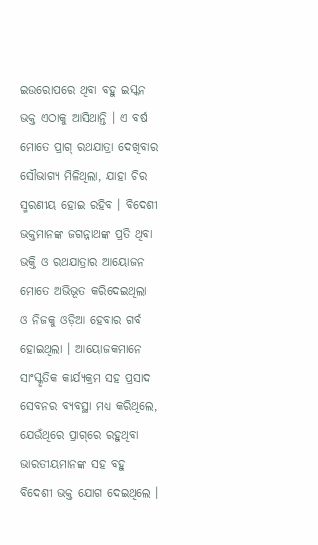ଇଉରୋପରେ ଥିବା ବହୁ ଇସ୍କନ ଭକ୍ତ ଏଠାକୁ ଆସିଥାନ୍ତି । ଏ ବର୍ଷ ମୋତେ ପ୍ରାଗ୍ ରଥଯାତ୍ରା ଦେଖିବାର ସୌଭାଗ୍ୟ ମିଳିଥିଲା, ଯାହା ଚିର ସ୍ମରଣୀୟ ହୋଇ ରହିବ । ବିଦେଶୀ ଭକ୍ତମାନଙ୍କ ଜଗନ୍ନାଥଙ୍କ ପ୍ରତି ଥିବା ଭକ୍ତି ଓ ରଥଯାତ୍ରାର ଆୟୋଜନ ମୋତେ ଅଭିଭୂତ କରିଦେଇଥିଲା ଓ ନିଜକୁ ଓଡ଼ିଆ ହେବାର ଗର୍ବ ହୋଇଥିଲା । ଆୟୋଜକମାନେ ସାଂସ୍କୃତିକ କାର୍ଯ୍ୟକ୍ରମ ସହ ପ୍ରସାଦ ସେବନର ବ୍ୟବସ୍ଥା ମଧ୍ୟ କରିଥିଲେ, ଯେଉଁଥିରେ ପ୍ରାଗ୍‌ରେ ରହୁଥିବା ଭାରତୀୟମାନଙ୍କ ସହ ବହୁ ବିଦେଶୀ ଭକ୍ତ ଯୋଗ ଦେଇଥିଲେ ।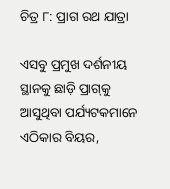ଚିତ୍ର ୮: ପ୍ରାଗ ରଥ ଯାତ୍ରା

ଏସବୁ ପ୍ରମୁଖ ଦର୍ଶନୀୟ ସ୍ଥାନକୁ ଛାଡ଼ି ପ୍ରାଗ୍‌କୁ ଆସୁଥିବା ପର୍ଯ୍ୟଟକମାନେ ଏଠିକାର ବିୟର,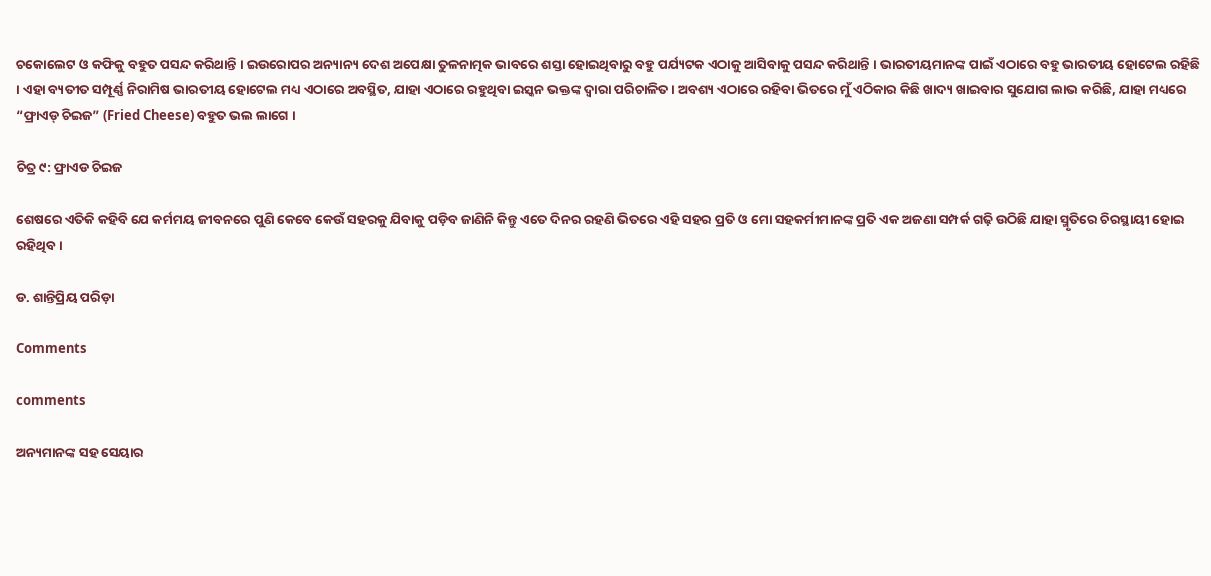ଚକୋଲେଟ ଓ କଫିକୁ ବହୁତ ପସନ୍ଦ କରିଥାନ୍ତି । ଇଉରୋପର ଅନ୍ୟାନ୍ୟ ଦେଶ ଅପେକ୍ଷା ତୁଳନାତ୍ମକ ଭାବରେ ଶସ୍ତା ହୋଇଥିବାରୁ ବହୁ ପର୍ଯ୍ୟଟକ ଏଠାକୁ ଆସିବାକୁ ପସନ୍ଦ କରିଥାନ୍ତି । ଭାରତୀୟମାନଙ୍କ ପାଇଁ ଏଠାରେ ବହୁ ଭାରତୀୟ ହୋଟେଲ ରହିଛି । ଏହା ବ୍ୟତୀତ ସମ୍ପୂର୍ଣ୍ଣ ନିରାମିଷ ଭାରତୀୟ ହୋଟେଲ ମଧ୍ୟ ଏଠାରେ ଅବସ୍ଥିତ, ଯାହା ଏଠାରେ ରହୁଥିବା ଇସ୍କନ ଭକ୍ତଙ୍କ ଦ୍ଵାରା ପରିଚାଳିତ । ଅବଶ୍ୟ ଏଠାରେ ରହିବା ଭିତରେ ମୁଁ ଏଠିକାର କିଛି ଖାଦ୍ୟ ଖାଇବାର ସୁଯୋଗ ଲାଭ କରିଛି, ଯାହା ମଧ୍ୟରେ “ଫ୍ରାଏଡ୍ ଚିଇଜ” (Fried Cheese) ବହୁତ ଭଲ ଲାଗେ ।

ଚିତ୍ର ୯: ଫ୍ରାଏଡ ଚିଇଜ

ଶେଷରେ ଏତିକି କହିବି ଯେ କର୍ମମୟ ଜୀବନରେ ପୁଣି କେବେ କେଉଁ ସହରକୁ ଯିବାକୁ ପଡ଼ିବ ଜାଣିନି କିନ୍ତୁ ଏତେ ଦିନର ରହଣି ଭିତରେ ଏହି ସହର ପ୍ରତି ଓ ମୋ ସହକର୍ମୀମାନଙ୍କ ପ୍ରତି ଏକ ଅଜଣା ସମ୍ପର୍କ ଗଢ଼ି ଉଠିଛି ଯାହା ସ୍ମୃତିରେ ଚିରସ୍ଥାୟୀ ହୋଇ ରହିଥିବ ।

ଡ. ଶାନ୍ତିପ୍ରିୟ ପରିଡ଼ା

Comments

comments

ଅନ୍ୟମାନଙ୍କ ସହ ସେୟାର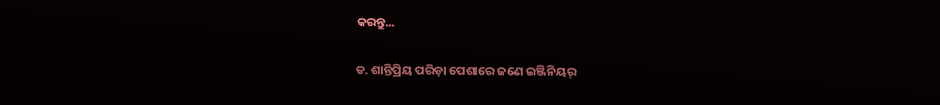କରନ୍ତୁ...

ଡ. ଶାନ୍ତିପ୍ରିୟ ପରିଡ଼ା ପେଶାରେ ଜଣେ ଇଞ୍ଜିନିୟର୍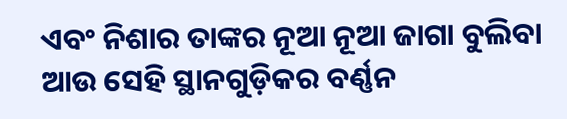ଏବଂ ନିଶାର ତାଙ୍କର ନୂଆ ନୂଆ ଜାଗା ବୁଲିବା ଆଉ ସେହି ସ୍ଥାନଗୁଡ଼ିକର ବର୍ଣ୍ଣନ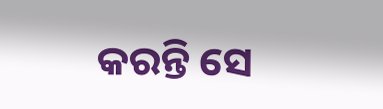କରନ୍ତି ସେ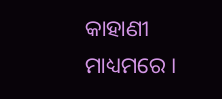କାହାଣୀ ମାଧ୍ୟମରେ ।